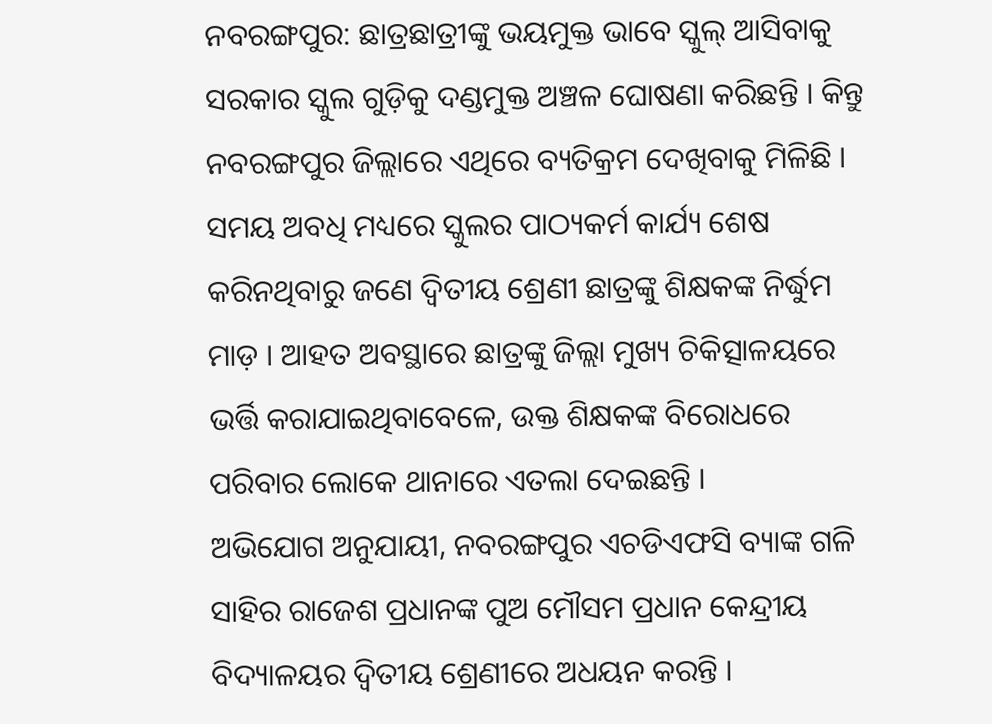ନବରଙ୍ଗପୁର: ଛାତ୍ରଛାତ୍ରୀଙ୍କୁ ଭୟମୁକ୍ତ ଭାବେ ସ୍କୁଲ୍ ଆସିବାକୁ ସରକାର ସ୍କୁଲ ଗୁଡ଼ିକୁ ଦଣ୍ଡମୁକ୍ତ ଅଞ୍ଚଳ ଘୋଷଣା କରିଛନ୍ତି । କିନ୍ତୁ ନବରଙ୍ଗପୁର ଜିଲ୍ଲାରେ ଏଥିରେ ବ୍ୟତିକ୍ରମ ଦେଖିବାକୁ ମିଳିଛି । ସମୟ ଅବଧି ମଧ୍ୟରେ ସ୍କୁଲର ପାଠ୍ୟକର୍ମ କାର୍ଯ୍ୟ ଶେଷ କରିନଥିବାରୁ ଜଣେ ଦ୍ବିତୀୟ ଶ୍ରେଣୀ ଛାତ୍ରଙ୍କୁ ଶିକ୍ଷକଙ୍କ ନିର୍ଦ୍ଧୁମ ମାଡ଼ । ଆହତ ଅବସ୍ଥାରେ ଛାତ୍ରଙ୍କୁ ଜିଲ୍ଲା ମୁଖ୍ୟ ଚିକିତ୍ସାଳୟରେ ଭର୍ତ୍ତି କରାଯାଇଥିବାବେଳେ, ଉକ୍ତ ଶିକ୍ଷକଙ୍କ ବିରୋଧରେ ପରିବାର ଲୋକେ ଥାନାରେ ଏତଲା ଦେଇଛନ୍ତି ।
ଅଭିଯୋଗ ଅନୁଯାୟୀ, ନବରଙ୍ଗପୁର ଏଚଡିଏଫସି ବ୍ୟାଙ୍କ ଗଳି ସାହିର ରାଜେଶ ପ୍ରଧାନଙ୍କ ପୁଅ ମୌସମ ପ୍ରଧାନ କେନ୍ଦ୍ରୀୟ ବିଦ୍ୟାଳୟର ଦ୍ଵିତୀୟ ଶ୍ରେଣୀରେ ଅଧୟନ କରନ୍ତି ।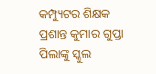କମ୍ପ୍ୟୁଟର ଶିକ୍ଷକ ପ୍ରଶାନ୍ତ କୁମାର ଗୁପ୍ତା ପିଲାଙ୍କୁ ସ୍କୁଲ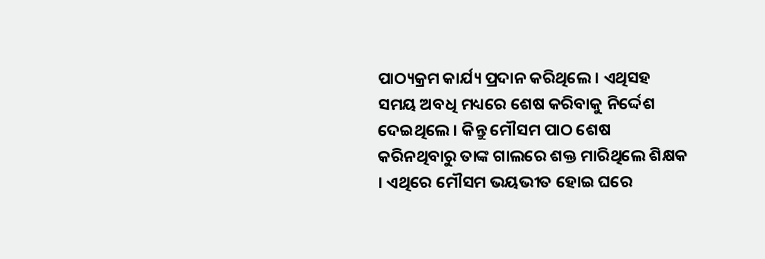ପାଠ୍ୟକ୍ରମ କାର୍ଯ୍ୟ ପ୍ରଦାନ କରିଥିଲେ । ଏଥିସହ ସମୟ ଅବଧି ମଧ୍ୟରେ ଶେଷ କରିବାକୁ ନିର୍ଦ୍ଦେଶ ଦେଇଥିଲେ । କିନ୍ତୁ ମୌସମ ପାଠ ଶେଷ କରିନଥିବାରୁ ତାଙ୍କ ଗାଲରେ ଶକ୍ତ ମାରିଥିଲେ ଶିକ୍ଷକ । ଏଥିରେ ମୌସମ ଭୟଭୀତ ହୋଇ ଘରେ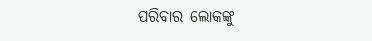ପରିବାର ଲୋକଙ୍କୁ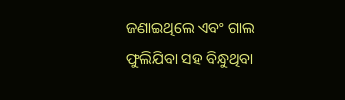ଜଣାଇଥିଲେ ଏବଂ ଗାଲ ଫୁଲିଯିବା ସହ ବିନ୍ଧୁଥିବା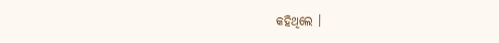କହିଥିଲେ ।